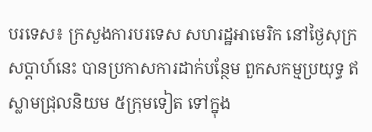បរទេស៖ ក្រសួងការបរទេស សហរដ្ឋអាមេរិក នៅថ្ងៃសុក្រសប្ដាហ៍នេះ បានប្រកាសការដាក់បន្ថែម ពួកសកម្មប្រយុទ្ធ ឥស្លាមជ្រុលនិយម ៥ក្រុមទៀត ទៅក្នុង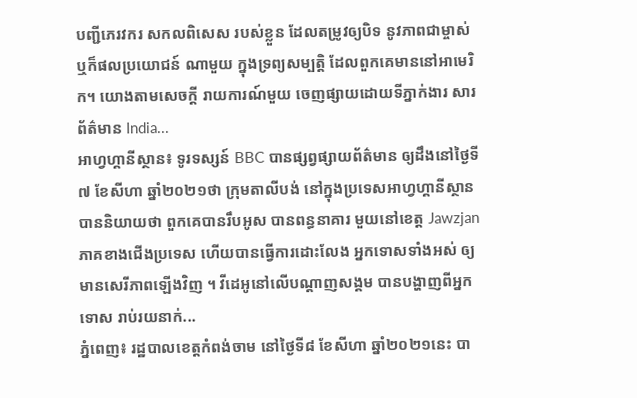បញ្ជីភេរវករ សកលពិសេស របស់ខ្លួន ដែលតម្រូវឲ្យបិទ នូវភាពជាម្ចាស់ ឬក៏ផលប្រយោជន៍ ណាមួយ ក្នុងទ្រព្យសម្បត្តិ ដែលពួកគេមាននៅអាមេរិក។ យោងតាមសេចក្តី រាយការណ៍មួយ ចេញផ្សាយដោយទីភ្នាក់ងារ សារព័ត៌មាន India...
អាហ្វហ្គានីស្ថាន៖ ទូរទស្សន៍ BBC បានផ្សព្វផ្សាយព័ត៌មាន ឲ្យដឹងនៅថ្ងៃទី៧ ខែសីហា ឆ្នាំ២០២១ថា ក្រុមតាលីបង់ នៅក្នុងប្រទេសអាហ្វហ្គានីស្ថាន បាននិយាយថា ពួកគេបានរឹបអូស បានពន្ធនាគារ មួយនៅខេត្ត Jawzjan ភាគខាងជើងប្រទេស ហើយបានធ្វើការដោះលែង អ្នកទោសទាំងអស់ ឲ្យមានសេរីភាពឡើងវិញ ។ វីដេអូនៅលើបណ្តាញសង្គម បានបង្ហាញពីអ្នកទោស រាប់រយនាក់...
ភ្នំពេញ៖ រដ្ឋបាលខេត្តកំពង់ចាម នៅថ្ងៃទី៨ ខែសីហា ឆ្នាំ២០២១នេះ បា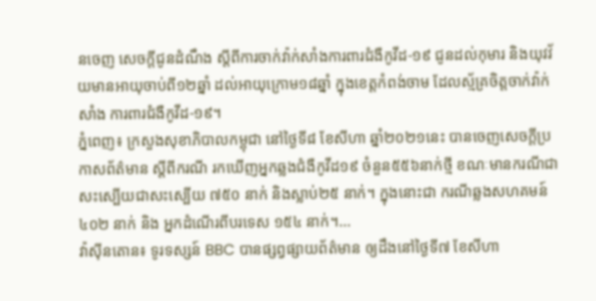នចេញ សេចក្ដីជូនដំណឹង ស្ដីពីការចាក់វ៉ាក់សាំងការពារជំងឺកូវីដ-១៩ ជូនដល់កុមារ និងយុវវ័យមានអាយុចាប់ពី១២ឆ្នាំ ដល់អាយុក្រោម១៨ឆ្នាំ ក្នុងខេត្តកំពង់ចាម ដែលស្ម័គ្រចិត្តចាក់វ៉ាក់សាំង ការពារជំងឺកូវីដ-១៩។
ភ្នំពេញ៖ ក្រសួងសុខាភិបាលកម្ពុជា នៅថ្ងៃទី៨ ខែសីហា ឆ្នាំ២០២១នេះ បានចេញសេចក្ដីប្រកាសព័ត៌មាន ស្ដីពីករណី រកឃើញអ្នកឆ្លងជំងឺកូវីដ១៩ ចំនួន៥៥៦នាក់ថ្មី ខណៈមានករណីជាសះស្បើយជាសះស្បើយ ៧៥០ នាក់ និងស្លាប់២៥ នាក់។ ក្នុងនោះជា ករណីឆ្លងសហគមន៍ ៤០២ នាក់ និង អ្នកដំណើរពីបរទេស ១៥៤ នាក់។...
វ៉ាស៊ីនតោន៖ ទូរទស្សន៍ BBC បានផ្សព្វផ្សាយព័ត៌មាន ឲ្យដឹងនៅថ្ងៃទី៧ ខែសីហា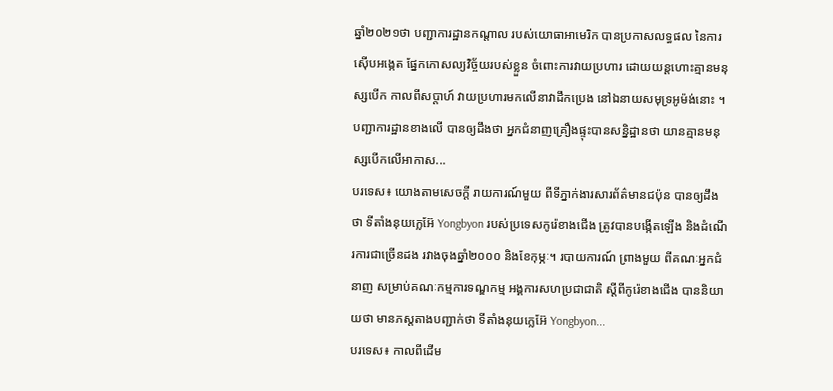ឆ្នាំ២០២១ថា បញ្ជាការដ្ឋានកណ្តាល របស់យោធាអាមេរិក បានប្រកាសលទ្ធផល នៃការស៊ើបអង្កេត ផ្នែកកោសល្យវិច្ច័យរបស់ខ្លួន ចំពោះការវាយប្រហារ ដោយយន្តហោះគ្មានមនុស្សបើក កាលពីសប្តាហ៍ វាយប្រហារមកលើនាវាដឹកប្រេង នៅឯនាយសមុទ្រអូម៉ង់នោះ ។ បញ្ជាការដ្ឋានខាងលើ បានឲ្យដឹងថា អ្នកជំនាញគ្រឿងផ្ទុះបានសន្និដ្ឋានថា យានគ្មានមនុស្សបើកលើអាកាស...
បរទេស៖ យោងតាមសេចក្តី រាយការណ៍មួយ ពីទីភ្នាក់ងារសារព័ត៌មានជប៉ុន បានឲ្យដឹងថា ទីតាំងនុយក្លេអ៊ែ Yongbyon របស់ប្រទេសកូរ៉េខាងជើង ត្រូវបានបង្កើតឡើង និងដំណើរការជាច្រើនដង រវាងចុងឆ្នាំ២០០០ និងខែកុម្ភៈ។ របាយការណ៍ ព្រាងមួយ ពីគណៈអ្នកជំនាញ សម្រាប់គណៈកម្មការទណ្ឌកម្ម អង្គការសហប្រជាជាតិ ស្តីពីកូរ៉េខាងជើង បាននិយាយថា មានភស្តតាងបញ្ជាក់ថា ទីតាំងនុយក្លេអ៊ែ Yongbyon...
បរទេស៖ កាលពីដើម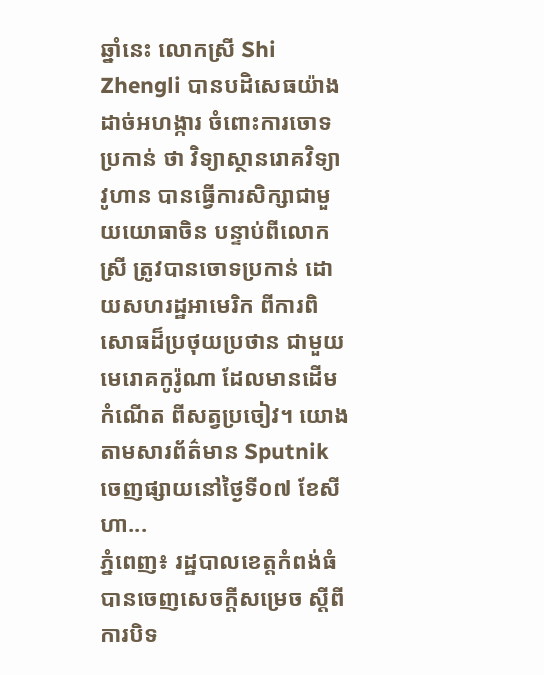ឆ្នាំនេះ លោកស្រី Shi Zhengli បានបដិសេធយ៉ាងដាច់អហង្ការ ចំពោះការចោទប្រកាន់ ថា វិទ្យាស្ថានរោគវិទ្យា វូហាន បានធ្វើការសិក្សាជាមួយយោធាចិន បន្ទាប់ពីលោកស្រី ត្រូវបានចោទប្រកាន់ ដោយសហរដ្ឋអាមេរិក ពីការពិសោធដ៏ប្រថុយប្រថាន ជាមួយមេរោគកូរ៉ូណា ដែលមានដើមកំណើត ពីសត្វប្រចៀវ។ យោងតាមសារព័ត៌មាន Sputnik ចេញផ្សាយនៅថ្ងៃទី០៧ ខែសីហា...
ភ្នំពេញ៖ រដ្ឋបាលខេត្តកំពង់ធំ បានចេញសេចក្តីសម្រេច ស្តីពីការបិទ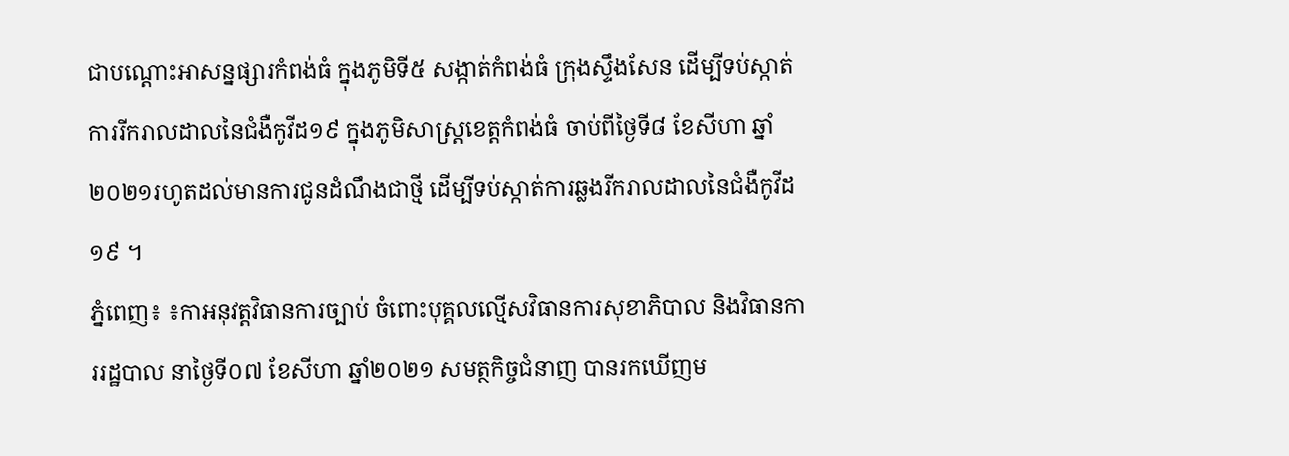ជាបណ្ដោះអាសន្នផ្សារកំពង់ធំ ក្នុងភូមិទី៥ សង្កាត់កំពង់ធំ ក្រុងស្ទឹងសែន ដើម្បីទប់ស្កាត់ការរីករាលដាលនៃជំងឺកូវីដ១៩ ក្នុងភូមិសាស្រ្ដខេត្តកំពង់ធំ ចាប់ពីថ្ងៃទី៨ ខែសីហា ឆ្នាំ២០២១រហូតដល់មានការជូនដំណឹងជាថ្មី ដើម្បីទប់ស្កាត់ការឆ្លងរីករាលដាលនៃជំងឺកូវីដ១៩ ។
ភ្នំពេញ៖ ៖កាអនុវត្តវិធានការច្បាប់ ចំពោះបុគ្គលល្មើសវិធានការសុខាភិបាល និងវិធានការរដ្ឋបាល នាថ្ងៃទី០៧ ខែសីហា ឆ្នាំ២០២១ សមត្ថកិច្ចជំនាញ បានរកឃើញម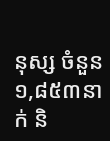នុស្ស ចំនួន ១,៨៥៣នាក់ និ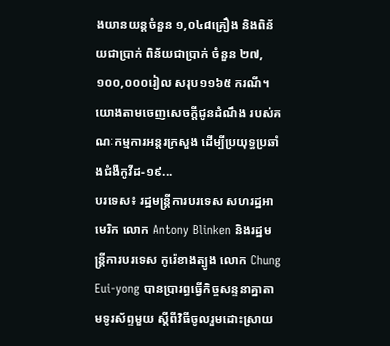ងយានយន្តចំនួន ១,០៤៨គ្រឿង និងពិន័យជាប្រាក់ ពិន័យជាប្រាក់ ចំនួន ២៧,១០០,០០០រៀល សរុប១១៦៥ ករណី។ យោងតាមចេញសេចក្តីជូនដំណឹង របស់គណៈកម្មការអន្តរក្រសួង ដើម្បីប្រយុទ្ធប្រឆាំងជំងឺកូវីដ-១៩...
បរទេស៖ រដ្ឋមន្ត្រីការបរទេស សហរដ្ឋអាមេរិក លោក Antony Blinken និងរដ្ឋមន្ត្រីការបរទេស កូរ៉េខាងត្បូង លោក Chung Eui-yong បានប្រារព្ធធ្វើកិច្ចសន្ទនាគ្នាតាមទូរស័ព្ទមួយ ស្តីពីវិធីចូលរួមដោះស្រាយ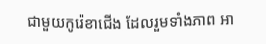ជាមួយកូរ៉េខាជើង ដែលរួមទាំងភាព អា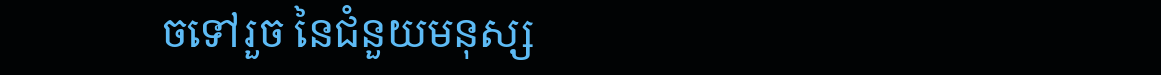ចទៅរួច នៃជំនួយមនុស្ស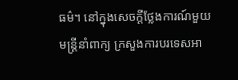ធម៌។ នៅក្នុងសេចក្តីថ្លែងការណ៍មួយ មន្ត្រីនាំពាក្យ ក្រសួងការបរទេសអា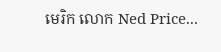មេរិក លោក Ned Price...